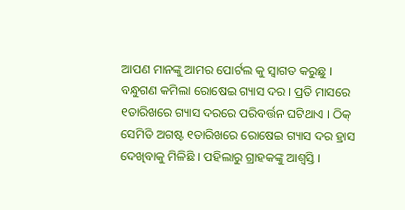ଆପଣ ମାନଙ୍କୁ ଆମର ପୋର୍ଟଲ କୁ ସ୍ୱାଗତ କରୁଛୁ । ବନ୍ଧୁଗଣ କମିଲା ରୋଷେଇ ଗ୍ୟାସ ଦର । ପ୍ରତି ମାସରେ ୧ତାରିଖରେ ଗ୍ୟାସ ଦରରେ ପରିବର୍ତ୍ତନ ଘଟିଥାଏ । ଠିକ୍ ସେମିତି ଅଗଷ୍ଟ ୧ତାରିଖରେ ରୋଷେଇ ଗ୍ୟାସ ଦର ହ୍ରାସ ଦେଖିବାକୁ ମିଳିଛି । ପହିଲାରୁ ଗ୍ରାହକଙ୍କୁ ଆଶ୍ୱସ୍ତି ।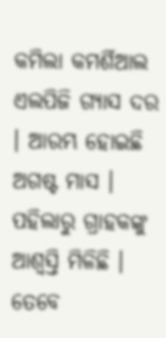କମିଲା କମର୍ଶିଆଲ ଏଲପିଜି ଗ୍ୟାସ ଦର । ଆରମ୍ଭ ହୋଇଛି ଅଗଷ୍ଟ ମାସ । ପହିଲାରୁ ଗ୍ରାହକଙ୍କୁ ଆଶ୍ୱସ୍ତି ମିଳିଛି ।
ତେବେ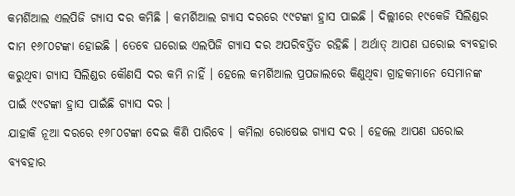କମର୍ଶିଆଲ ଏଲପିଜି ଗ୍ୟାସ ଦର କମିଛି । କମର୍ଶିଆଲ ଗ୍ୟାସ ଦରରେ ୯୯ଟଙ୍କା ହ୍ରାସ ପାଇଛି । ଦିଲ୍ଲୀରେ ୧୯କେଜି ସିଲିଣ୍ଡର ଦାମ ୧୬୮୦ଟଙ୍କା ହୋଇଛି । ତେବେ ଘରୋଇ ଏଲପିଜି ଗ୍ୟାସ ଦର ଅପରିବର୍ତ୍ତିତ ରହିଛି । ଅର୍ଥାତ୍ ଆପଣ ଘରୋଇ ବ୍ୟବହାର କରୁଥିବା ଗ୍ୟାସ ସିଲିଣ୍ଡର କୌଣସି ଦର କମି ନାହିଁ । ହେଲେ କମର୍ଶିଆଲ ପ୍ରପଜାଲରେ କିଣୁଥିବା ଗ୍ରାହକମାନେ ସେମାନଙ୍କ ପାଇଁ ୯୯ଟଙ୍କା ହ୍ରାସ ପାଇଁଛି ଗ୍ୟାସ ଦର ।
ଯାହାକି ନୂଆ ଦରରେ ୧୬୮୦ଟଙ୍କା ଦେଇ କିଣି ପାରିବେ । କମିଲା ରୋଷେଇ ଗ୍ୟାସ ଦର । ହେଲେ ଆପଣ ଘରୋଇ ବ୍ୟବହାର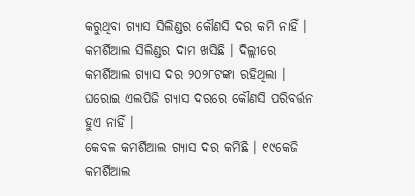କରୁଥିବା ଗ୍ୟାସ ସିଲିଣ୍ଡର କୌଣସି ଦର କମି ନାହିଁ । କମର୍ଶିଆଲ ସିଲିଣ୍ଡର ଦାମ ଖସିଛି । ଦିଲ୍ଲୀରେ କମର୍ଶିଆଲ ଗ୍ୟାସ ଦର ୨୦୨୮ଟଙ୍କା ରହିଥିଲା । ଘରୋଇ ଏଲପିଜି ଗ୍ୟାସ ଦରରେ କୌଣସି ପରିବର୍ତ୍ତନ ହୁଏ ନାହିଁ ।
କେବଳ କମର୍ଶିଆଲ ଗ୍ୟାସ ଦର କମିଛି । ୧୯କେଜି କମର୍ଶିଆଲ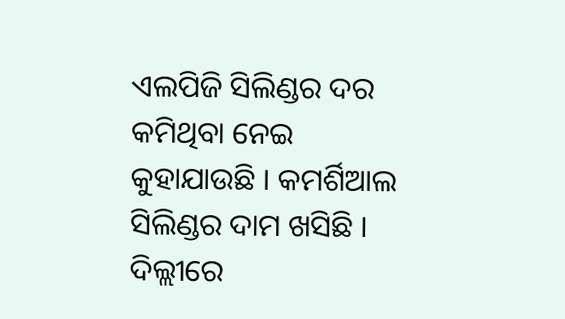ଏଲପିଜି ସିଲିଣ୍ଡର ଦର କମିଥିବା ନେଇ କୁହାଯାଉଛି । କମର୍ଶିଆଲ ସିଲିଣ୍ଡର ଦାମ ଖସିଛି । ଦିଲ୍ଲୀରେ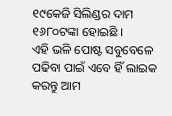୧୯କେଜି ସିଲିଣ୍ଡର ଦାମ ୧୬୮୦ଟଙ୍କା ହୋଇଛି ।
ଏହି ଭଳି ପୋଷ୍ଟ ସବୁବେଳେ ପଢିବା ପାଇଁ ଏବେ ହିଁ ଲାଇକ କରନ୍ତୁ ଆମ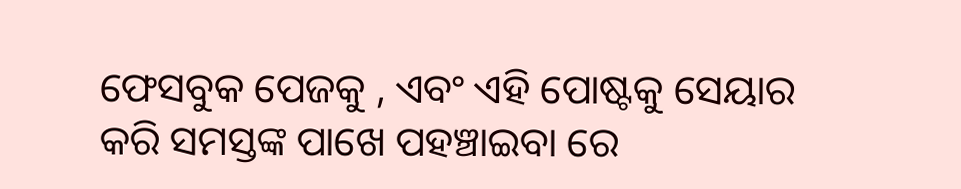ଫେସବୁକ ପେଜକୁ , ଏବଂ ଏହି ପୋଷ୍ଟକୁ ସେୟାର କରି ସମସ୍ତଙ୍କ ପାଖେ ପହଞ୍ଚାଇବା ରେ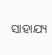ସାହାଯ୍ୟ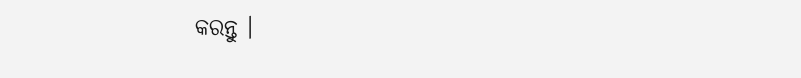କରନ୍ତୁ ।